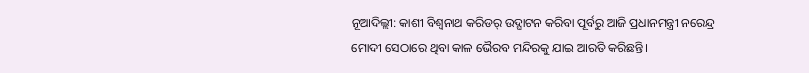ନୂଆଦିଲ୍ଲୀ: କାଶୀ ବିଶ୍ବନାଥ କରିଡର୍ ଉଦ୍ଘାଟନ କରିବା ପୂର୍ବରୁ ଆଜି ପ୍ରଧାନମନ୍ତ୍ରୀ ନରେନ୍ଦ୍ର ମୋଦୀ ସେଠାରେ ଥିବା କାଳ ଭୈରବ ମନ୍ଦିରକୁ ଯାଇ ଆରତି କରିଛନ୍ତି।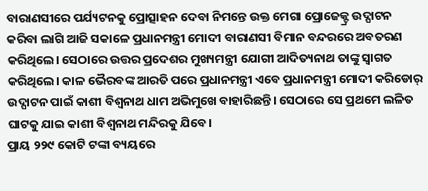ବାରାଣସୀରେ ପର୍ଯ୍ୟଟନକୁ ପ୍ରୋତ୍ସାହନ ଦେବା ନିମନ୍ତେ ଉକ୍ତ ମେଗା ପ୍ରୋଜେକ୍ଟ୍ର ଉଦ୍ଘାଟନ କରିବା ଲାଗି ଆଜି ସକାଳେ ପ୍ରଧାନମନ୍ତ୍ରୀ ମୋଦୀ ବାରାଣସୀ ବିମାନ ବନ୍ଦରରେ ଅବତରଣ କରିଥିଲେ। ସେଠାରେ ଉତ୍ତର ପ୍ରଦେଶର ମୁଖ୍ୟମନ୍ତ୍ରୀ ଯୋଗୀ ଆଦିତ୍ୟନାଥ ତାଙ୍କୁ ସ୍ବାଗତ କରିଥିଲେ। କାଳ ଭୈରବଙ୍କ ଆରତି ପରେ ପ୍ରଧାନମନ୍ତ୍ରୀ ଏବେ ପ୍ରଧାନମନ୍ତ୍ରୀ ମୋଦୀ କରିଡୋର୍ ଉଦ୍ଘାଟନ ପାଇଁ କାଶୀ ବିଶ୍ବନାଥ ଧାମ ଅଭିମୁଖେ ବାହାରିଛନ୍ତି। ସେଠାରେ ସେ ପ୍ରଥମେ ଲଳିତ ଘାଟକୁ ଯାଇ କାଶୀ ବିଶ୍ବନାଥ ମନ୍ଦିରକୁ ଯିବେ।
ପ୍ରାୟ ୨୨୯ କୋଟି ଟଙ୍କା ବ୍ୟୟରେ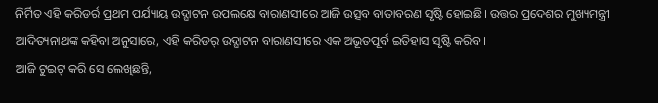ନିର୍ମିତ ଏହି କରିଡର୍ର ପ୍ରଥମ ପର୍ଯ୍ୟାୟ ଉଦ୍ଘାଟନ ଉପଲକ୍ଷେ ବାରାଣସୀରେ ଆଜି ଉତ୍ସବ ବାତାବରଣ ସୃଷ୍ଟି ହୋଇଛି। ଉତ୍ତର ପ୍ରଦେଶର ମୁଖ୍ୟମନ୍ତ୍ରୀ ଆଦିତ୍ୟନାଥଙ୍କ କହିବା ଅନୁସାରେ, ଏହି କରିଡର୍ ଉଦ୍ଘାଟନ ବାରାଣସୀରେ ଏକ ଅଭୂତପୂର୍ବ ଇତିହାସ ସୃଷ୍ଟି କରିବ।
ଆଜି ଟୁଇଟ୍ କରି ସେ ଲେଖିଛନ୍ତି,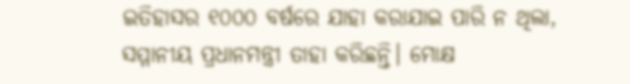ଇତିହାସର ୧୦୦୦ ବର୍ଷରେ ଯାହା କରାଯାଇ ପାରି ନ ଥିଲା, ସମ୍ମାନୀୟ ପ୍ରଧାନମନ୍ତ୍ରୀ ତାହା କରିଛନ୍ତି। ମୋକ୍ଷ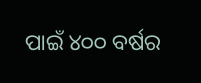ପାଇଁ ୪୦୦ ବର୍ଷର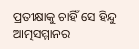ପ୍ରତୀକ୍ଷାକୁ ଚାହିଁ ସେ ହିନ୍ଦୁ ଆତ୍ମସମ୍ମାନର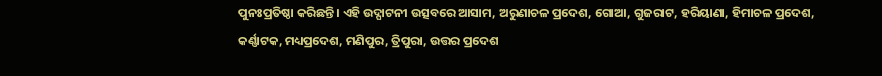ପୁନଃପ୍ରତିଷ୍ଠା କରିଛନ୍ତି। ଏହି ଉଦ୍ଘାଟନୀ ଉତ୍ସବରେ ଆସାମ, ଅରୁଣାଚଳ ପ୍ରଦେଶ, ଗୋଆ, ଗୁଜରାଟ, ହରିୟାଣା, ହିମାଚଳ ପ୍ରଦେଶ, କର୍ଣ୍ଣାଟକ, ମଧ୍ୟପ୍ରଦେଶ, ମଣିପୁର, ତ୍ରିପୁରା, ଉତ୍ତର ପ୍ରଦେଶ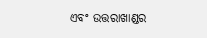ଏବଂ ଉତ୍ତରାଖାଣ୍ଡର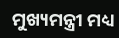ମୁଖ୍ୟମନ୍ତ୍ରୀ ମଧ୍ୟ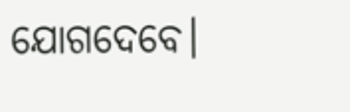ଯୋଗଦେବେ।